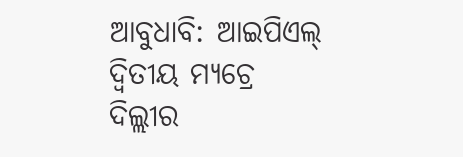ଆବୁଧାବି: ଆଇପିଏଲ୍ ଦ୍ୱିତୀୟ ମ୍ୟଚ୍ରେ ଦିଲ୍ଲୀର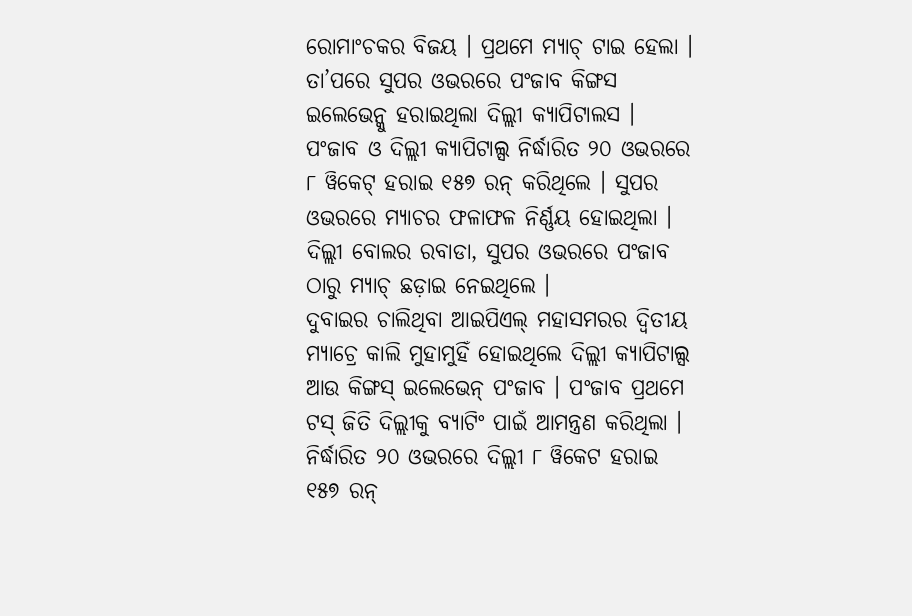ରୋମାଂଚକର ବିଜୟ । ପ୍ରଥମେ ମ୍ୟାଚ୍ ଟାଇ ହେଲା । ତା’ପରେ ସୁପର ଓଭରରେ ପଂଜାବ କିଙ୍ଗସ ଇଲେଭେନ୍କୁ ହରାଇଥିଲା ଦିଲ୍ଲୀ କ୍ୟାପିଟାଲସ । ପଂଜାବ ଓ ଦିଲ୍ଲୀ କ୍ୟାପିଟାଲ୍ସ ନିର୍ଦ୍ଧାରିତ ୨୦ ଓଭରରେ ୮ ୱିକେଟ୍ ହରାଇ ୧୫୭ ରନ୍ କରିଥିଲେ । ସୁପର ଓଭରରେ ମ୍ୟାଚର ଫଳାଫଳ ନିର୍ଣ୍ଣୟ ହୋଇଥିଲା । ଦିଲ୍ଲୀ ବୋଲର ରବାଡା, ସୁପର ଓଭରରେ ପଂଜାବ ଠାରୁ ମ୍ୟାଚ୍ ଛଡ଼ାଇ ନେଇଥିଲେ ।
ଦୁବାଇର ଚାଲିଥିବା ଆଇପିଏଲ୍ ମହାସମରର ଦ୍ୱିତୀୟ ମ୍ୟାଚ୍ରେ କାଲି ମୁହାମୁହିଁ ହୋଇଥିଲେ ଦିଲ୍ଲୀ କ୍ୟାପିଟାଲ୍ସ ଆଉ କିଙ୍ଗସ୍ ଇଲେଭେନ୍ ପଂଜାବ । ପଂଜାବ ପ୍ରଥମେ ଟସ୍ ଜିତି ଦିଲ୍ଲୀକୁ ବ୍ୟାଟିଂ ପାଇଁ ଆମନ୍ତ୍ରଣ କରିଥିଲା । ନିର୍ଦ୍ଧାରିତ ୨୦ ଓଭରରେ ଦିଲ୍ଲୀ ୮ ୱିକେଟ ହରାଇ ୧୫୭ ରନ୍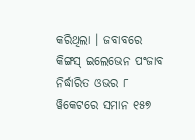କରିଥିଲା । ଜବାବରେ କିଙ୍ଗସ୍ ଇଲେଭେନ ପଂଜାବ ନିର୍ଦ୍ଧାରିତ ଓଭର ୮ ୱିକେଟରେ ସମାନ ୧୫୭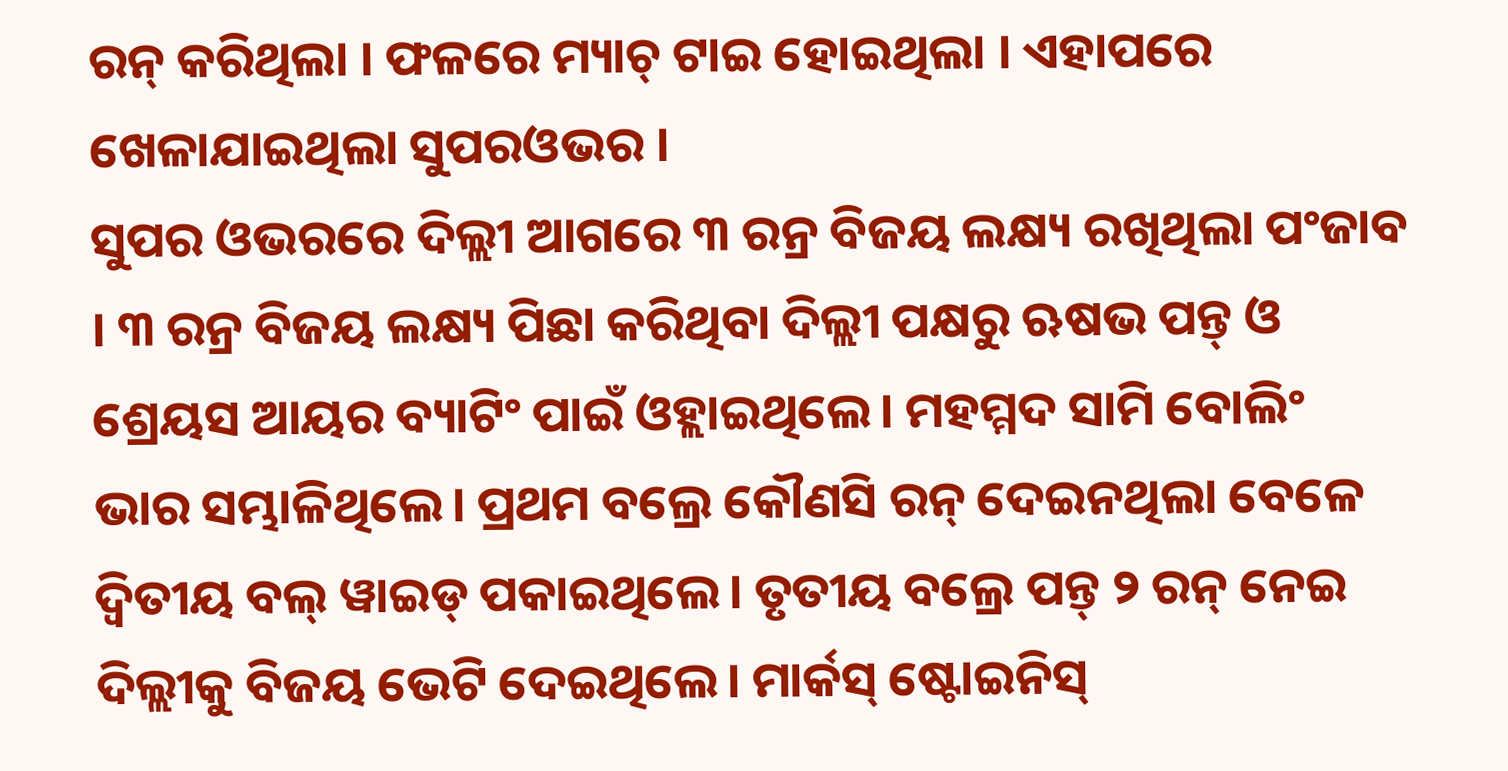ରନ୍ କରିଥିଲା । ଫଳରେ ମ୍ୟାଚ୍ ଟାଇ ହୋଇଥିଲା । ଏହାପରେ ଖେଳାଯାଇଥିଲା ସୁପରଓଭର ।
ସୁପର ଓଭରରେ ଦିଲ୍ଲୀ ଆଗରେ ୩ ରନ୍ର ବିଜୟ ଲକ୍ଷ୍ୟ ରଖିଥିଲା ପଂଜାବ । ୩ ରନ୍ର ବିଜୟ ଲକ୍ଷ୍ୟ ପିଛା କରିଥିବା ଦିଲ୍ଲୀ ପକ୍ଷରୁ ଋଷଭ ପନ୍ତ୍ ଓ ଶ୍ରେୟସ ଆୟର ବ୍ୟାଟିଂ ପାଇଁ ଓହ୍ଲାଇଥିଲେ। ମହମ୍ମଦ ସାମି ବୋଲିଂ ଭାର ସମ୍ଭାଳିଥିଲେ। ପ୍ରଥମ ବଲ୍ରେ କୌଣସି ରନ୍ ଦେଇନଥିଲା ବେଳେ ଦ୍ବିତୀୟ ବଲ୍ ୱାଇଡ୍ ପକାଇଥିଲେ। ତୃତୀୟ ବଲ୍ରେ ପନ୍ତ୍ ୨ ରନ୍ ନେଇ ଦିଲ୍ଲୀକୁ ବିଜୟ ଭେଟି ଦେଇଥିଲେ। ମାର୍କସ୍ ଷ୍ଟୋଇନିସ୍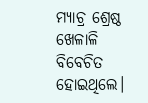ମ୍ୟାଚ୍ର ଶ୍ରେଷ୍ଠ ଖେଳାଳି ବିବେଚିତ ହୋଇଥିଲେ।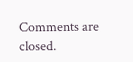Comments are closed.